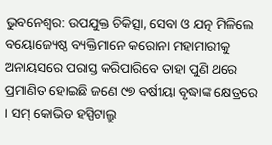ଭୁବନେଶ୍ୱର: ଉପଯୁକ୍ତ ଚିକିତ୍ସା, ସେବା ଓ ଯତ୍ନ ମିଳିଲେ ବୟୋଜ୍ୟେଷ୍ଠ ବ୍ୟକ୍ତିମାନେ କରୋନା ମହାମାରୀକୁ ଅନାୟସରେ ପରାସ୍ତ କରିପାରିବେ ତାହା ପୁଣି ଥରେ ପ୍ରମାଣିତ ହୋଇଛି ଜଣେ ୯୭ ବର୍ଷୀୟା ବୃଦ୍ଧାଙ୍କ କ୍ଷେତ୍ରରେ । ସମ୍ କୋଭିଡ ହସ୍ପିଟାଲ୍ରୁ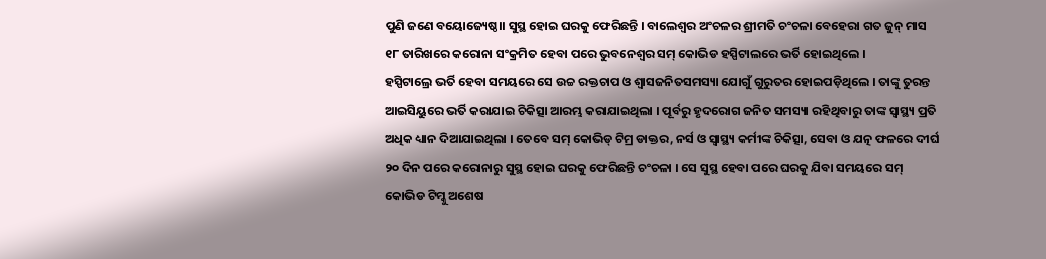ପୁଣି ଜଣେ ବୟୋଜ୍ୟେଷ୍ଠ।। ସୁସ୍ଥ ହୋଇ ଘରକୁ ଫେରିଛନ୍ତି । ବାଲେଶ୍ୱର ଅଂଚଳର ଶ୍ରୀମତି ଚଂଚଳା ବେହେରା ଗତ ଜୁନ୍ ମାସ ୧୮ ତାରିଖରେ କରୋନା ସଂକ୍ରମିତ ହେବା ପରେ ଭୁବନେଶ୍ୱର ସମ୍ କୋଭିଡ ହସ୍ପିଟାଲରେ ଭର୍ତି ହୋଇଥିଲେ ।
ହସ୍ପିଟାଲ୍ରେ ଭର୍ତି ହେବା ସମୟରେ ସେ ଉଚ୍ଚ ରକ୍ତଚାପ ଓ ଶ୍ୱାସଜନିତସମସ୍ୟା ଯୋଗୁଁ ଗୁରୁତର ହୋଇପଡ଼ିଥିଲେ । ତାଙ୍କୁ ତୁରନ୍ତ ଆଇସିୟୁରେ ଭର୍ତି କରାଯାଇ ଚିକିତ୍ସା ଆରମ୍ଭ କରାଯାଇଥିଲା । ପୂର୍ବରୁ ହୃଦରୋଗ ଜନିତ ସମସ୍ୟା ରହିଥିବାରୁ ତାଙ୍କ ସ୍ୱାସ୍ଥ୍ୟ ପ୍ରତି ଅଧିକ ଧ୍ୟାନ ଦିଆଯାଇଥିଲା । ତେବେ ସମ୍ କୋଭିଡ୍ ଟିମ୍ର ଡାକ୍ତର, ନର୍ସ ଓ ସ୍ୱାସ୍ଥ୍ୟ କର୍ମୀଙ୍କ ଚିକିତ୍ସା, ସେବା ଓ ଯତ୍ନ ଫଳରେ ଦୀର୍ଘ ୨୦ ଦିନ ପରେ କରୋନାରୁ ସୁସ୍ଥ ହୋଇ ଘରକୁ ଫେରିଛନ୍ତି ଚଂଚଳା । ସେ ସୁସ୍ଥ ହେବା ପରେ ଘରକୁ ଯିବା ସମୟରେ ସମ୍ କୋଭିଡ ଟିମ୍କୁ ଅଶେଷ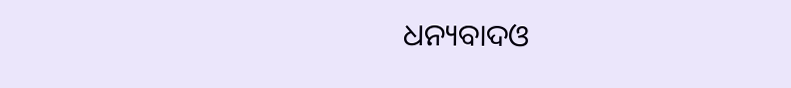ଧନ୍ୟବାଦଓ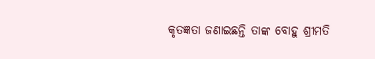କୃତଜ୍ଞତା ଜଣାଇଛନ୍ତି ତାଙ୍କ ବୋହୁ ଶ୍ରୀମତି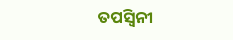ତପସ୍ୱିନୀ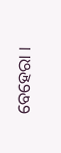ବେହେରା ।